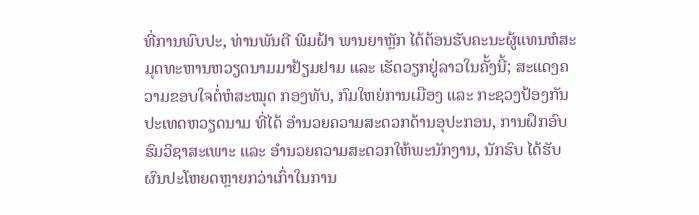ທີ່ການພົບປະ, ທ່ານພັນຕີ ພີມຝ້າ ພານຍາຫຼັກ ໄດ້ຕ້ອນຮັບຄະນະຜູ້ແທນຫໍສະມຸດທະຫານຫວຽດນາມມາຢ້ຽມຢາມ ແລະ ເຮັດວຽກຢູ່ລາວໃນຄັ້ງນີ້; ສະແດງຄວາມຂອບໃຈຕໍ່ຫໍສະໝຸດ ກອງທັບ, ກົມໃຫຍ່ການເມືອງ ແລະ ກະຊວງປ້ອງກັນປະເທດຫວຽດນາມ ທີ່ໄດ້ ອຳນວຍຄວາມສະດວກດ້ານອຸປະກອນ, ການຝຶກອົບຮົມວິຊາສະເພາະ ແລະ ອຳນວຍຄວາມສະດວກໃຫ້ພະນັກງານ, ນັກຮົບ ໄດ້ຮັບຜົນປະໂຫຍດຫຼາຍກວ່າເກົ່າໃນການ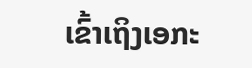ເຂົ້າເຖິງເອກະ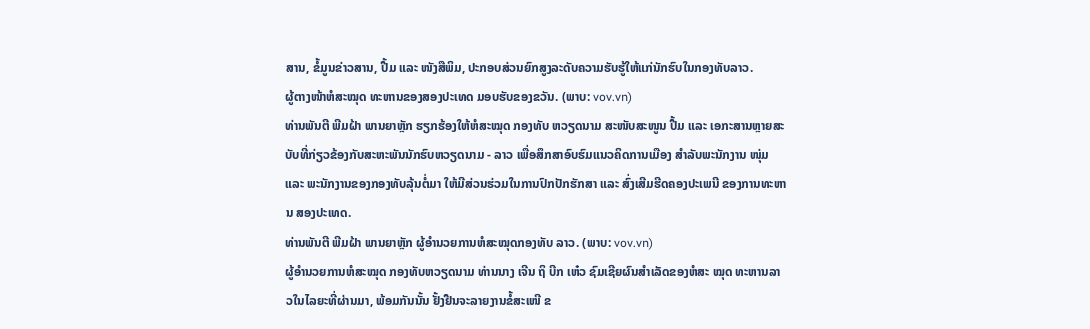ສານ, ຂໍ້ມູນຂ່າວສານ, ປື້ມ ແລະ ໜັງສືພິມ, ປະກອບສ່ວນຍົກສູງລະດັບຄວາມຮັບຮູ້ໃຫ້ແກ່ນັກຮົບໃນກອງທັບລາວ.
ຜູ້ຕາງໜ້າຫໍສະໝຸດ ທະຫານຂອງສອງປະເທດ ມອບຮັບຂອງຂວັນ. (ພາບ: vov.vn)
ທ່ານພັນຕີ ພີມຝ້າ ພານຍາຫຼັກ ຮຽກຮ້ອງໃຫ້ຫໍສະໝຸດ ກອງທັບ ຫວຽດນາມ ສະໜັບສະໜູນ ປື້ມ ແລະ ເອກະສານຫຼາຍສະບັບທີ່ກ່ຽວຂ້ອງກັບສະຫະພັນນັກຮົບຫວຽດນາມ - ລາວ ເພື່ອສຶກສາອົບຮົມແນວຄິດການເມືອງ ສຳລັບພະນັກງານ ໜຸ່ມ ແລະ ພະນັກງານຂອງກອງທັບລຸ້ນຕໍ່ມາ ໃຫ້ມີສ່ວນຮ່ວມໃນການປົກປັກຮັກສາ ແລະ ສົ່ງເສີມຮີດຄອງປະເພນີ ຂອງການທະຫານ ສອງປະເທດ.
ທ່ານພັນຕີ ພີມຝ້າ ພານຍາຫຼັກ ຜູ້ອຳນວຍການຫໍສະໝຸດກອງທັບ ລາວ. (ພາບ: vov.vn)
ຜູ້ອຳນວຍການຫໍສະໝຸດ ກອງທັບຫວຽດນາມ ທ່ານນາງ ເຈີນ ຖິ ບີກ ເຫ໋ວ ຊົມເຊີຍຜົນສຳເລັດຂອງຫໍສະ ໝຸດ ທະຫານລາວໃນໄລຍະທີ່ຜ່ານມາ, ພ້ອມກັນນັ້ນ ຢັ້ງຢືນຈະລາຍງານຂໍ້ສະເໜີ ຂ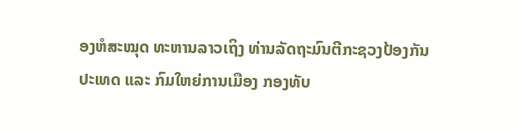ອງຫໍສະໝຸດ ທະຫານລາວເຖິງ ທ່ານລັດຖະມົນຕີກະຊວງປ້ອງກັນປະເທດ ແລະ ກົມໃຫຍ່ການເມືອງ ກອງທັບ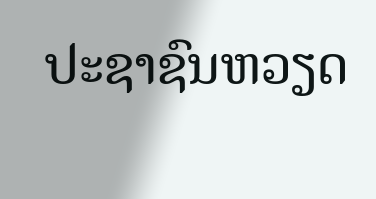ປະຊາຊົນຫວຽດ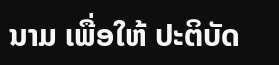ນາມ ເພື່ອໃຫ້ ປະຕິບັດ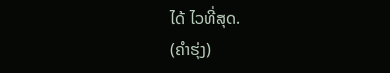ໄດ້ ໄວທີ່ສຸດ.
(ຄຳຮຸ່ງ)